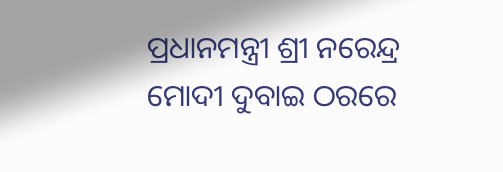ପ୍ରଧାନମନ୍ତ୍ରୀ ଶ୍ରୀ ନରେନ୍ଦ୍ର ମୋଦୀ ଦୁବାଇ ଠରରେ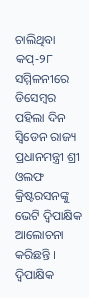ଚାଲିଥିବା କପ୍-୨୮ ସମ୍ମିଳନୀରେ ଡିସେମ୍ବର ପହିଲା ଦିନ ସ୍ୱିଡେନ ରାଜ୍ୟ ପ୍ରଧାନମନ୍ତ୍ରୀ ଶ୍ରୀ ଓଲଫ କ୍ରିଷ୍ଟରସନଙ୍କୁ ଭେଟି ଦ୍ୱିପାକ୍ଷିକ ଆଲୋଚନା କରିଛନ୍ତି ।
ଦ୍ୱିପାକ୍ଷିକ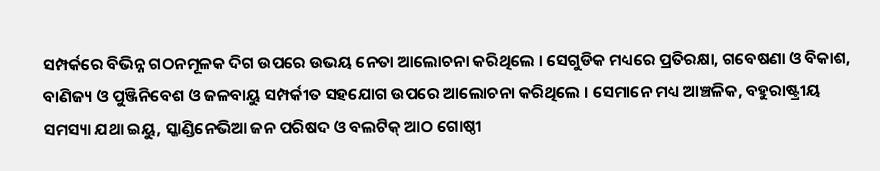ସମ୍ପର୍କରେ ବିଭିନ୍ନ ଗଠନମୂଳକ ଦିଗ ଉପରେ ଉଭୟ ନେତା ଆଲୋଚନା କରିଥିଲେ । ସେଗୁଡିକ ମଧ୍ୟରେ ପ୍ରତିରକ୍ଷା, ଗବେଷଣା ଓ ବିକାଶ, ବାଣିଜ୍ୟ ଓ ପୁଞ୍ଜିନିବେଶ ଓ ଜଳବାୟୁ ସମ୍ପର୍କୀତ ସହଯୋଗ ଉପରେ ଆଲୋଚନା କରିଥିଲେ । ସେମାନେ ମଧ୍ୟ ଆଞ୍ଚଳିକ, ବହୁରାଷ୍ଟ୍ରୀୟ ସମସ୍ୟା ଯଥା ଇୟୁ, ସ୍କାଣ୍ଡିନେଭିଆ ଜନ ପରିଷଦ ଓ ବଲଟିକ୍ ଆଠ ଗୋଷ୍ଠୀ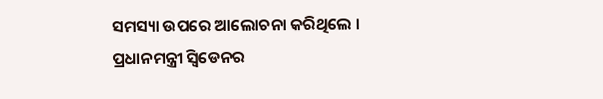ସମସ୍ୟା ଉପରେ ଆଲୋଚନା କରିଥିଲେ ।
ପ୍ରଧାନମନ୍ତ୍ରୀ ସ୍ୱିଡେନର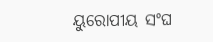ୟୁରୋପୀୟ ସଂଘ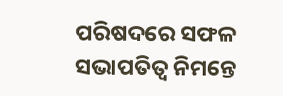ପରିଷଦରେ ସଫଳ ସଭାପତିତ୍ୱ ନିମନ୍ତେ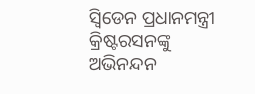ସ୍ୱିଡେନ ପ୍ରଧାନମନ୍ତ୍ରୀ କ୍ରିଷ୍ଟରସନଙ୍କୁ ଅଭିନନ୍ଦନ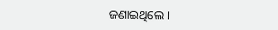ଜଣାଇଥିଲେ ।